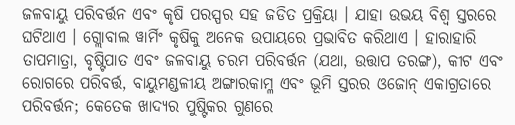ଜଳବାୟୁ ପରିବର୍ତ୍ତନ ଏବଂ କୃଷି ପରସ୍ପର ସହ ଜଡିତ ପ୍ରକ୍ରିୟା । ଯାହା ଉଭୟ ବିଶ୍ୱ ସ୍ତରରେ ଘଟିଥାଏ । ଗ୍ଲୋବାଲ ୱାର୍ମିଂ କୃଷିକୁ ଅନେକ ଉପାୟରେ ପ୍ରଭାବିତ କରିଥାଏ । ହାରାହାରି ତାପମାତ୍ରା, ବୃଷ୍ଟିପାତ ଏବଂ ଜଳବାୟୁ ଚରମ ପରିବର୍ତ୍ତନ (ଯଥା, ଉତ୍ତାପ ତରଙ୍ଗ), କୀଟ ଏବଂ ରୋଗରେ ପରିବର୍ତ୍ତ, ବାୟୁମଣ୍ଡଳୀୟ ଅଙ୍ଗାରକାମ୍ଳ ଏବଂ ଭୂମି ସ୍ତରର ଓଜୋନ୍ ଏକାଗ୍ରତାରେ ପରିବର୍ତ୍ତନ; କେତେକ ଖାଦ୍ୟର ପୁଷ୍ଟିକର ଗୁଣରେ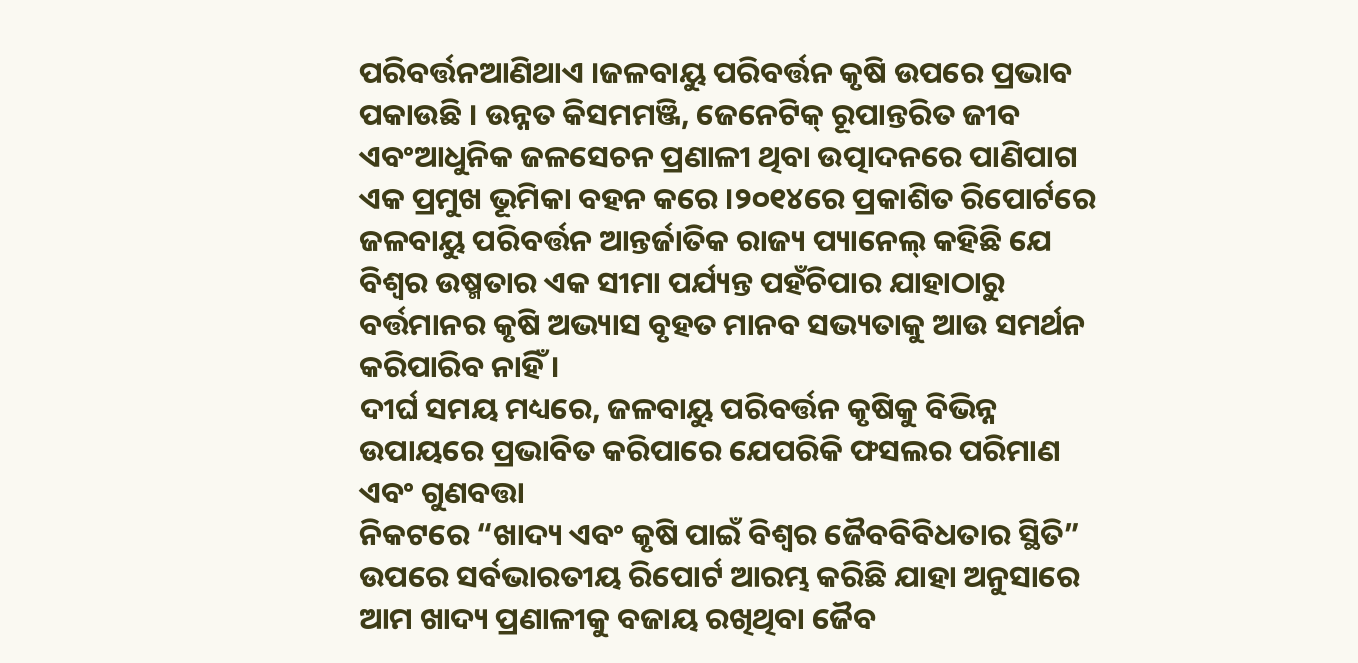ପରିବର୍ତ୍ତନଆଣିଥାଏ ।ଜଳବାୟୁ ପରିବର୍ତ୍ତନ କୃଷି ଉପରେ ପ୍ରଭାବ ପକାଉଛି । ଉନ୍ନତ କିସମମଞ୍ଜି, ଜେନେଟିକ୍ ରୂପାନ୍ତରିତ ଜୀବ ଏବଂଆଧୁନିକ ଜଳସେଚନ ପ୍ରଣାଳୀ ଥିବା ଉତ୍ପାଦନରେ ପାଣିପାଗ ଏକ ପ୍ରମୁଖ ଭୂମିକା ବହନ କରେ ।୨୦୧୪ରେ ପ୍ରକାଶିତ ରିପୋର୍ଟରେ ଜଳବାୟୁ ପରିବର୍ତ୍ତନ ଆନ୍ତର୍ଜାତିକ ରାଜ୍ୟ ପ୍ୟାନେଲ୍ କହିଛି ଯେ ବିଶ୍ୱର ଉଷ୍ମତାର ଏକ ସୀମା ପର୍ଯ୍ୟନ୍ତ ପହଁଚିପାର ଯାହାଠାରୁ ବର୍ତ୍ତମାନର କୃଷି ଅଭ୍ୟାସ ବୃହତ ମାନବ ସଭ୍ୟତାକୁ ଆଉ ସମର୍ଥନ କରିପାରିବ ନାହିଁ ।
ଦୀର୍ଘ ସମୟ ମଧ୍ୟରେ, ଜଳବାୟୁ ପରିବର୍ତ୍ତନ କୃଷିକୁ ବିଭିନ୍ନ ଉପାୟରେ ପ୍ରଭାବିତ କରିପାରେ ଯେପରିକି ଫସଲର ପରିମାଣ ଏବଂ ଗୁଣବତ୍ତା
ନିକଟରେ “ଖାଦ୍ୟ ଏବଂ କୃଷି ପାଇଁ ବିଶ୍ୱର ଜୈବବିବିଧତାର ସ୍ଥିତି” ଉପରେ ସର୍ବଭାରତୀୟ ରିପୋର୍ଟ ଆରମ୍ଭ କରିଛି ଯାହା ଅନୁସାରେ ଆମ ଖାଦ୍ୟ ପ୍ରଣାଳୀକୁ ବଜାୟ ରଖିଥିବା ଜୈବ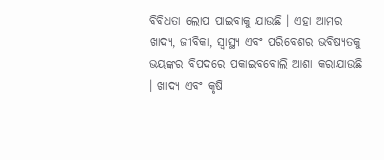ବିବିଧତା ଲୋପ ପାଇବାକୁ ଯାଉଛି । ଏହା ଆମର ଖାଦ୍ୟ, ଜୀବିକା, ସ୍ୱାସ୍ଥ୍ୟ ଏବଂ ପରିବେଶର ଭବିଷ୍ୟତକୁ ଭୟଙ୍କର ବିପଦରେ ପକାଇବବୋଲି ଆଶା କରାଯାଉଛି । ଖାଦ୍ୟ ଏବଂ କୃଷି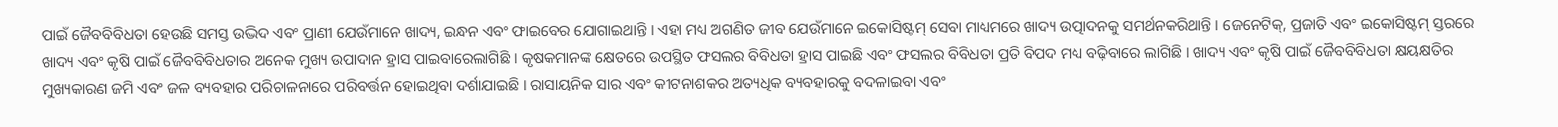ପାଇଁ ଜୈବବିବିଧତା ହେଉଛି ସମସ୍ତ ଉଦ୍ଭିଦ ଏବଂ ପ୍ରାଣୀ ଯେଉଁମାନେ ଖାଦ୍ୟ, ଇନ୍ଧନ ଏବଂ ଫାଇବେର ଯୋଗାଇଥାନ୍ତି । ଏହା ମଧ୍ୟ ଅଗଣିତ ଜୀବ ଯେଉଁମାନେ ଇକୋସିଷ୍ଟମ୍ ସେବା ମାଧ୍ୟମରେ ଖାଦ୍ୟ ଉତ୍ପାଦନକୁ ସମର୍ଥନକରିଥାନ୍ତି । ଜେନେଟିକ୍, ପ୍ରଜାତି ଏବଂ ଇକୋସିଷ୍ଟମ୍ ସ୍ତରରେ ଖାଦ୍ୟ ଏବଂ କୃଷି ପାଇଁ ଜୈବବିବିଧତାର ଅନେକ ମୁଖ୍ୟ ଉପାଦାନ ହ୍ରାସ ପାଇବାରେଲାଗିଛି । କୃଷକମାନଙ୍କ କ୍ଷେତରେ ଉପସ୍ଥିତ ଫସଲର ବିବିଧତା ହ୍ରାସ ପାଇଛି ଏବଂ ଫସଲର ବିବିଧତା ପ୍ରତି ବିପଦ ମଧ୍ୟ ବଢ଼ିବାରେ ଲାଗିଛି । ଖାଦ୍ୟ ଏବଂ କୃଷି ପାଇଁ ଜୈବବିବିଧତା କ୍ଷୟକ୍ଷତିର ମୁଖ୍ୟକାରଣ ଜମି ଏବଂ ଜଳ ବ୍ୟବହାର ପରିଚାଳନାରେ ପରିବର୍ତ୍ତନ ହୋଇଥିବା ଦର୍ଶାଯାଇଛି । ରାସାୟନିକ ସାର ଏବଂ କୀଟନାଶକର ଅତ୍ୟଧିକ ବ୍ୟବହାରକୁ ବଦଳାଇବା ଏବଂ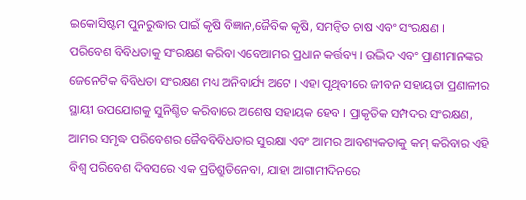ଇକୋସିଷ୍ଟମ ପୁନରୁଦ୍ଧାର ପାଇଁ କୃଷି ବିଜ୍ଞାନ,ଜୈବିକ କୃଷି, ସମନ୍ୱିତ ଚାଷ ଏବଂ ସଂରକ୍ଷଣ ।
ପରିବେଶ ବିବିଧତାକୁ ସଂରକ୍ଷଣ କରିବା ଏବେଆମର ପ୍ରଧାନ କର୍ତ୍ତବ୍ୟ । ଉଦ୍ଭିଦ ଏବଂ ପ୍ରାଣୀମାନଙ୍କର ଜେନେଟିକ ବିବିଧତା ସଂରକ୍ଷଣ ମଧ୍ୟ ଅନିବାର୍ଯ୍ୟ ଅଟେ । ଏହା ପୃଥିବୀରେ ଜୀବନ ସହାୟତା ପ୍ରଣାଳୀର ସ୍ଥାୟୀ ଉପଯୋଗକୁ ସୁନିଶ୍ଚିତ କରିବାରେ ଅଶେଷ ସହାୟକ ହେବ । ପ୍ରାକୃତିକ ସମ୍ପଦର ସଂରକ୍ଷଣ, ଆମର ସମୃଦ୍ଧ ପରିବେଶର ଜୈବବିବିଧତାର ସୁରକ୍ଷା ଏବଂ ଆମର ଆବଶ୍ୟକତାକୁ କମ୍ କରିବାର ଏହି ବିଶ୍ୱ ପରିବେଶ ଦିବସରେ ଏକ ପ୍ରତିଶ୍ରୁତିନେବା, ଯାହା ଆଗାମୀଦିନରେ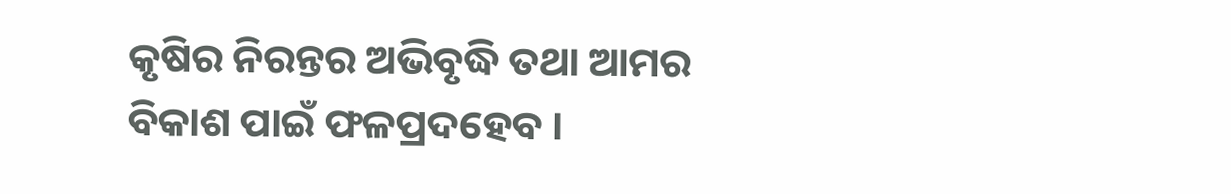କୃଷିର ନିରନ୍ତର ଅଭିବୃଦ୍ଧି ତଥା ଆମର ବିକାଶ ପାଇଁ ଫଳପ୍ରଦହେବ ।